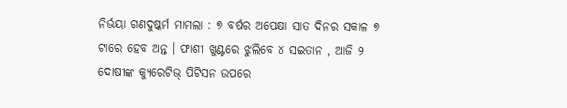ନିର୍ଭୟା ଗଣଦୁଷ୍କର୍ମ ମାମଲା : ୭ ବର୍ଷର ଅପେକ୍ଷା ସାତ ଦିନର ସକାଳ ୭ ଟାରେ ହେବ ଅନ୍ତ । ଫାଶୀ ଖୁଣ୍ଟରେ ଝୁଲିବେ ୪ ସଇତାନ , ଆଜି ୨ ଦୋଷୀଙ୍କ କ୍ୟୁରେଟିଭ୍ ପିଟିସନ ଉପରେ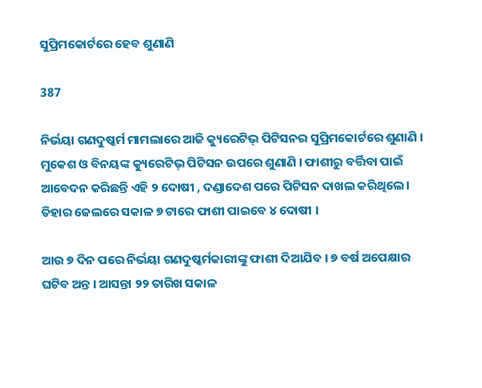ସୁପ୍ରିମକୋର୍ଟରେ ହେବ ଶୁଣାଣି

387

ନିର୍ଭୟା ଗଣଦୁଷ୍କର୍ମ ମାମଲାରେ ଆଜି କ୍ୟୁରେଟିଭ୍ ପିଟିସନର ସୁପ୍ରିମକୋର୍ଟରେ ଶୁଣାଣି । ମୁକେଶ ଓ ବିନୟଙ୍କ କ୍ୟୁରେଟିଭ୍ ପିଟିସନ ଉପରେ ଶୁଣାଣି । ଫାଶୀରୁ ବର୍ତ୍ତିବା ପାଇଁ ଆବେଦନ କରିଛନ୍ତି ଏହି ୨ ଦୋଷୀ , ଦଣ୍ଡାଦେଶ ପରେ ପିଟିସନ ଦାଖଲ କରିଥିଲେ । ତିହାର ଜେଲରେ ସକାଳ ୭ ଟାରେ ଫାଶୀ ପାଇବେ ୪ ଦୋଷୀ ।

ଆଉ ୭ ଦିନ ପରେ ନିର୍ଭୟା ଗଣଦୁଷ୍କର୍ମକାରୀଙ୍କୁ ଫାଶୀ ଦିଆଯିବ । ୭ ବର୍ଷ ଅପେକ୍ଷାର ଘଟିବ ଅନ୍ତ । ଆସନ୍ତା ୨୨ ତାରିଖ ସକାଳ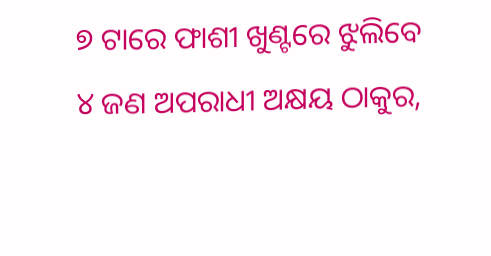୭ ଟାରେ ଫାଶୀ ଖୁଣ୍ଟରେ ଝୁଲିବେ ୪ ଜଣ ଅପରାଧୀ ଅକ୍ଷୟ ଠାକୁର,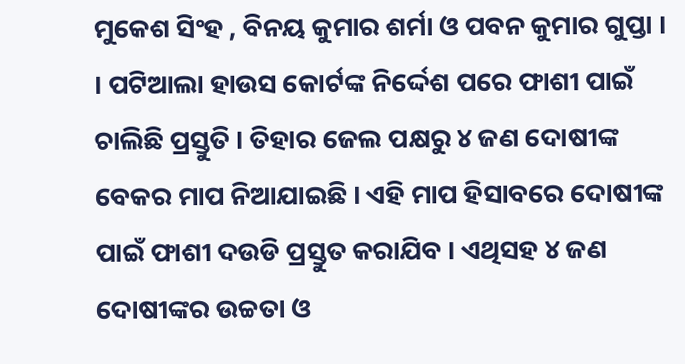ମୁକେଶ ସିଂହ , ବିନୟ କୁମାର ଶର୍ମା ଓ ପବନ କୁମାର ଗୁପ୍ତା । । ପଟିଆଲା ହାଉସ କୋର୍ଟଙ୍କ ନିର୍ଦ୍ଦେଶ ପରେ ଫାଶୀ ପାଇଁ ଚାଲିଛି ପ୍ରସ୍ତୁତି । ତିହାର ଜେଲ ପକ୍ଷରୁ ୪ ଜଣ ଦୋଷୀଙ୍କ ବେକର ମାପ ନିଆଯାଇଛି । ଏହି ମାପ ହିସାବରେ ଦୋଷୀଙ୍କ ପାଇଁ ଫାଶୀ ଦଉଡି ପ୍ରସ୍ତୁତ କରାଯିବ । ଏଥିସହ ୪ ଜଣ ଦୋଷୀଙ୍କର ଉଚ୍ଚତା ଓ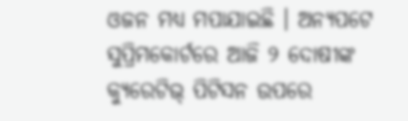ଓଜନ ମଧ୍ୟ ମପାଯାଇଛି । ଅନ୍ୟପଟେ ସୁପ୍ରିମକୋର୍ଟରେ ଆଜି ୨ ଦୋଷୀଙ୍କ କ୍ୟୁରେଟିଭ୍ ପିଟିସନ ଉପରେ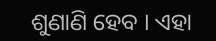ଶୁଣାଣି ହେବ । ଏହା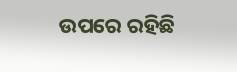ଉପରେ ରହିଛି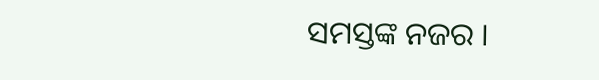ସମସ୍ତଙ୍କ ନଜର ।